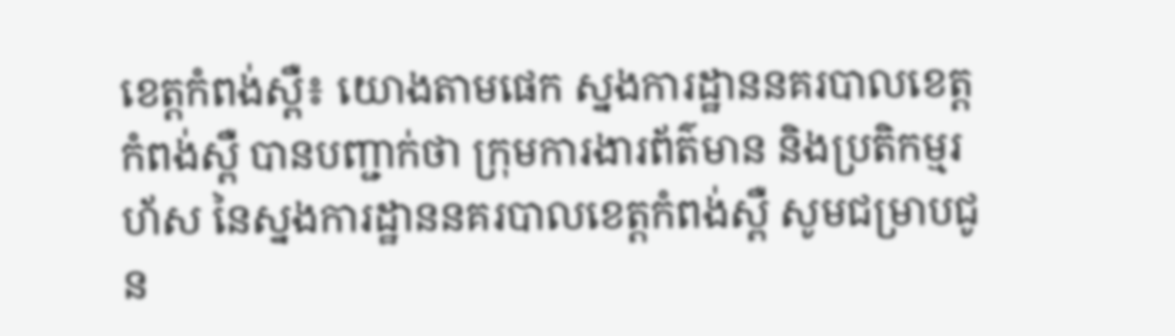ខេត្តកំពង់ស្ពឺ៖ យោងតាមផេក ស្នងការដ្ឋាននគរបាលខេត្តកំពង់ស្ពឺ បានបញ្ជាក់ថា ក្រុមការងារព័ត៌មាន និងប្រតិកម្មរហ័ស នៃស្នងការដ្ឋាននគរបាលខេត្ដកំពង់ស្ពឺ សូមជម្រាបជូន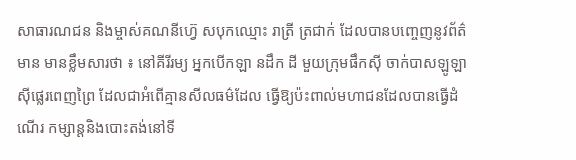សាធារណជន និងម្ចាស់គណនីហ៊្វេ សបុកឈ្មោះ រាត្រី ត្រជាក់ ដែលបានបញ្ចេញនូវព័ត៌មាន មានខ្លឹមសារថា ៖ នៅគីរីរម្យ អ្នកបើកឡា នដឹក ដី មួយក្រុមផឹកស៊ី ចាក់បាសឡូឡា ស៊ីផ្លេរពេញព្រៃ ដែលជាអំពើគ្មានសីលធម៌ដែល ធ្វើឱ្យប៉ះពាល់មហាជនដែលបានធ្វើដំណើរ កម្សាន្ដនិងបោះតង់នៅទី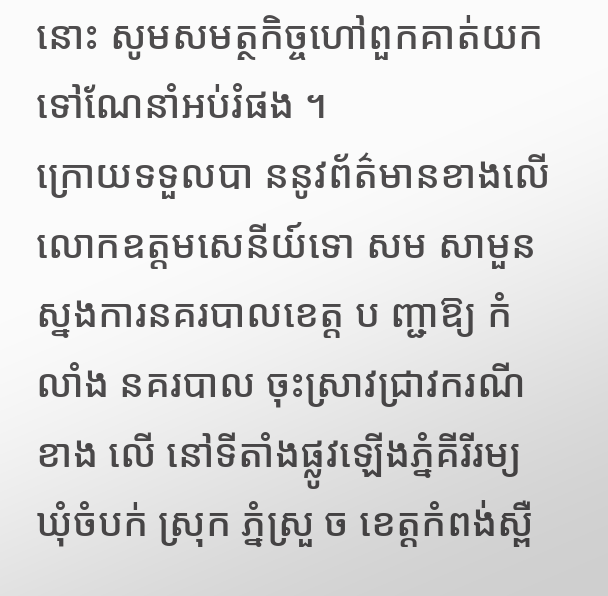នោះ សូមសមត្ថកិច្ចហៅពួកគាត់យកទៅណែនាំអប់រំផង ។
ក្រោយទទួលបា ននូវព័ត៌មានខាងលើ លោកឧត្តមសេនីយ៍ទោ សម សាមួន ស្នងការនគរបាលខេត្ត ប ញ្ជាឱ្យ កំលាំង នគរបាល ចុះស្រាវជ្រាវករណី ខាង លើ នៅទីតាំងផ្លូវឡើងភ្នំគីរីរម្យ ឃុំចំបក់ ស្រុក ភ្នំស្រួ ច ខេត្ដកំពង់ស្ពឺ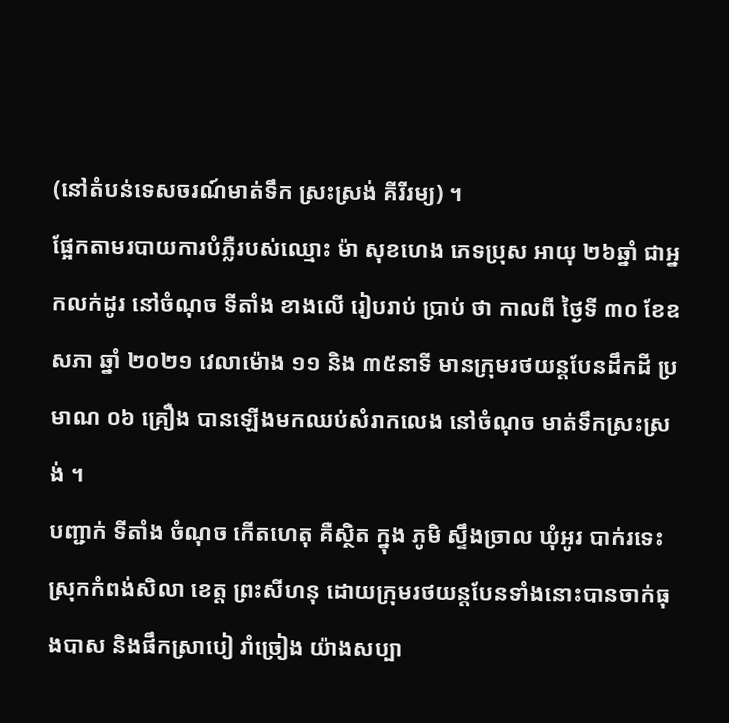(នៅតំបន់ទេសចរណ៍មាត់ទឹក ស្រះស្រង់ គីរីរម្យ) ។
ផ្អែកតាមរបាយការបំភ្លឺរបស់ឈ្មោះ ម៉ា សុខហេង ភេទប្រុស អាយុ ២៦ឆ្នាំ ជាអ្នកលក់ដូរ នៅចំណុច ទីតាំង ខាងលើ រៀបរាប់ ប្រាប់ ថា កាលពី ថៃ្ងទី ៣០ ខែឧសភា ឆ្នាំ ២០២១ វេលាម៉ោង ១១ និង ៣៥នាទី មានក្រុមរថយន្ដបែនដឹកដី ប្រមាណ ០៦ គ្រឿង បានឡើងមកឈប់សំរាកលេង នៅចំណុច មាត់ទឹកស្រះស្រង់ ។
បញ្ជាក់ ទីតាំង ចំណុច កើតហេតុ គឺស្ថិត ក្នុង ភូមិ ស្ទឹងច្រាល ឃុំអូរ បាក់រទេះ ស្រុកកំពង់សិលា ខេត្ត ព្រះសីហនុ ដោយក្រុមរថយន្ដបែនទាំងនោះបានចាក់ធុងបាស និងផឹកស្រាបៀ រាំច្រៀង យ៉ាងសប្បា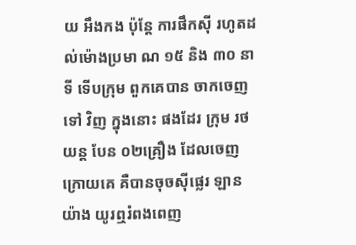យ អឹងកង ប៉ុន្ដែ ការផឹកស៊ី រហូតដល់ម៉ោងប្រមា ណ ១៥ និង ៣០ នាទី ទើបក្រុម ពួកគេបាន ចាកចេញ ទៅ វិញ ក្នុងនោះ ផងដែរ ក្រុម រថយន្ត បែន ០២គ្រឿង ដែលចេញក្រោយគេ គឺបានចុចស៊ីផ្លេរ ឡានយ៉ាង យូរឮរំពងពេញ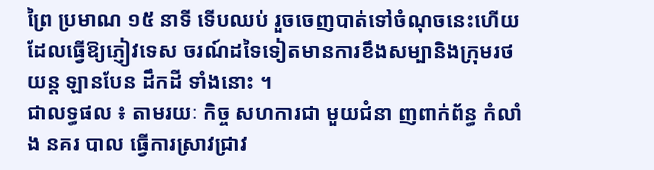ព្រៃ ប្រមាណ ១៥ នាទី ទើបឈប់ រួចចេញបាត់ទៅចំណុចនេះហើយ ដែលធ្វើឱ្យភ្ញៀវទេស ចរណ៍ដទៃទៀតមានការខឹងសម្បានិងក្រុមរថយន្ដ ឡានបែន ដឹកដី ទាំងនោះ ។
ជាលទ្ធផល ៖ តាមរយៈ កិច្ច សហការជា មួយជំនា ញពាក់ព័ន្ធ កំលាំង នគរ បាល ធ្វើការស្រាវជ្រាវ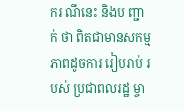ករ ណីនេះ និងប ញ្ជាក់ ថា ពិតជាមានសកម្មភាពដូចការ រៀបរាប់ របស់ ប្រជាពលរដ្ឋ ម្ចា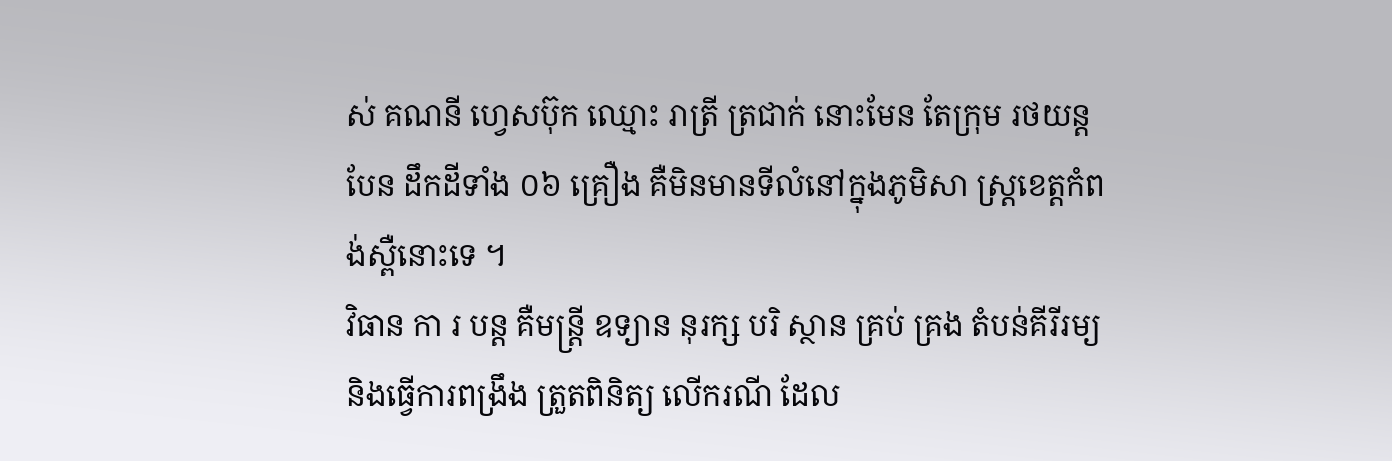ស់ គណនី ហ្វេសប៊ុក ឈ្មោះ រាត្រី ត្រជាក់ នោះមែន តែក្រុម រថយន្ត បែន ដឹកដីទាំង ០៦ គ្រឿង គឺមិនមានទីលំនៅក្នុងភូមិសា ស្រ្ដខេត្ដកំពង់ស្ពឺនោះទេ ។
វិធាន កា រ បន្ដ គឺមន្រ្ដី ឧទ្យាន នុរក្ស បរិ ស្ថាន គ្រប់ គ្រង តំបន់គីរីរម្យ និងធ្វើការពង្រឹង ត្រួតពិនិត្យ លើករណី ដែល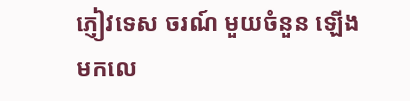ភ្ញៀវទេស ចរណ៍ មួយចំនួន ឡើងមកលេ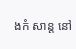ងកំ សាន្ដ នៅ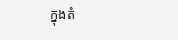ក្នុងតំ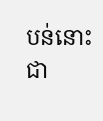បន់នោះជា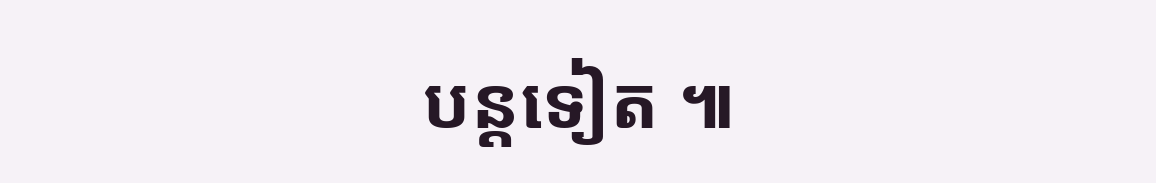បន្ដទៀត ៕